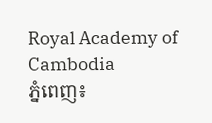Royal Academy of Cambodia
ភ្នំពេញ៖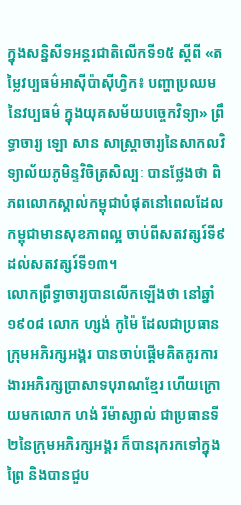ក្នុងសន្និសីទអន្តរជាតិលើកទី១៥ ស្ដីពី «តម្លៃវប្បធម៌អាស៊ីប៉ាស៊ីហ្វិក៖ បញ្ហាប្រឈមនៃវប្បធម៌ ក្នុងយុគសម័យបច្ចេកវិទ្យា» ព្រឹទ្ធាចារ្យ ឡោ សាន សាស្ត្រាចារ្យនៃសាកលវិទ្យាល័យភូមិន្ទវិចិត្រសិល្បៈ បានថ្លែងថា ពិភពលោកស្គាល់កម្ពុជាបំផុតនៅពេលដែលកម្ពុជាមានសុខភាពល្អ ចាប់ពីសតវត្សរ៍ទី៩ ដល់សតវត្សរ៍ទី១៣។
លោកព្រឹទ្ធាចារ្យបានលើកឡើងថា នៅឆ្នាំ១៩០៨ លោក ហ្សង់ កូម៉ៃ ដែលជាប្រធានក្រុមអភិរក្សអង្គរ បានចាប់ផ្ដើមគិតគូរការងារអភិរក្សប្រាសាទបុរាណខ្មែរ ហើយក្រោយមកលោក ហង់ រីម៉ាស្សាល់ ជាប្រធានទី២នៃក្រុមអភិរក្សអង្គរ ក៏បានរុករកទៅក្នុងព្រៃ និងបានជួប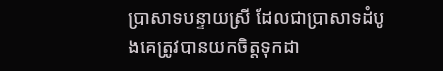ប្រាសាទបន្ទាយស្រី ដែលជាប្រាសាទដំបូងគេត្រូវបានយកចិត្តទុកដា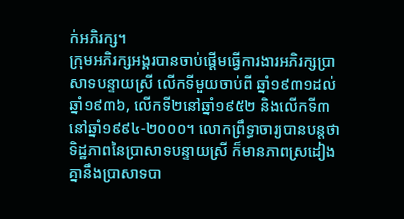ក់អភិរក្ស។
ក្រុមអភិរក្សអង្គរបានចាប់ផ្ដើមធ្វើការងារអភិរក្សប្រាសាទបន្ទាយស្រី លើកទីមួយចាប់ពី ឆ្នាំ១៩៣១ដល់ឆ្នាំ១៩៣៦, លើកទី២នៅឆ្នាំ១៩៥២ និងលើកទី៣ នៅឆ្នាំ១៩៩៤-២០០០។ លោកព្រឹទ្ធាចារ្យបានបន្តថា ទិដ្ឋភាពនៃប្រាសាទបន្ទាយស្រី ក៏មានភាពស្រដៀងគ្នានឹងប្រាសាទបា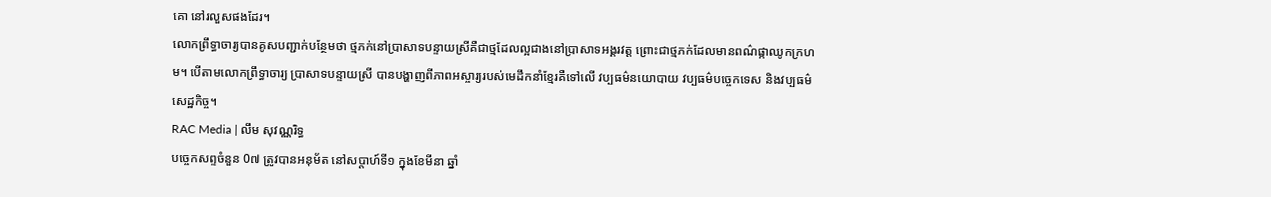គោ នៅរលួសផងដែរ។
លោកព្រឹទ្ធាចារ្យបានគូសបញ្ជាក់បន្ថែមថា ថ្មភក់នៅប្រាសាទបន្ទាយស្រីគឺជាថ្មដែលល្អជាងនៅប្រាសាទអង្គរវត្ត ព្រោះជាថ្មភក់ដែលមានពណ៌ផ្កាឈូកក្រហម។ បើតាមលោកព្រឹទ្ធាចារ្យ ប្រាសាទបន្ទាយស្រី បានបង្ហាញពីភាពអស្ចារ្យរបស់មេដឹកនាំខ្មែរគឺទៅលើ វប្បធម៌នយោបាយ វប្បធម៌បច្ចេកទេស និងវប្បធម៌សេដ្ឋកិច្ច។
RAC Media | លឹម សុវណ្ណរិទ្ធ
បច្ចេកសព្ទចំនួន 0៧ ត្រូវបានអនុម័ត នៅសប្តាហ៍ទី១ ក្នុងខែមីនា ឆ្នាំ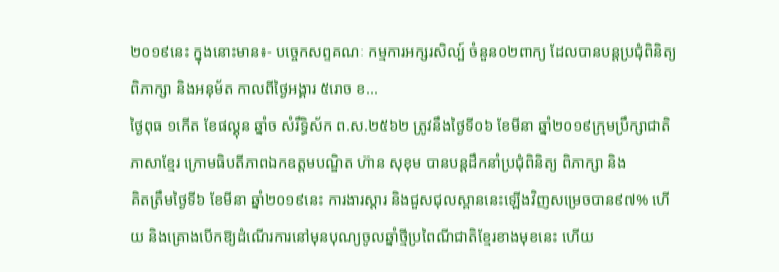២០១៩នេះ ក្នុងនោះមាន៖- បច្ចេកសព្ទគណៈ កម្មការអក្សរសិល្ប៍ ចំនួន០២ពាក្យ ដែលបានបន្តប្រជុំពិនិត្យ ពិភាក្សា និងអនុម័ត កាលពីថ្ងៃអង្គារ ៥រោច ខ...
ថ្ងៃពុធ ១កេីត ខែផល្គុន ឆ្នាំច សំរឹទ្ធិស័ក ព.ស.២៥៦២ ត្រូវនឹងថ្ងៃទី០៦ ខែមីនា ឆ្នាំ២០១៩ក្រុមប្រឹក្សាជាតិភាសាខ្មែរ ក្រោមធិបតីភាពឯកឧត្តមបណ្ឌិត ហ៊ាន សុខុម បានបន្តដឹកនាំប្រជុំពិនិត្យ ពិភាក្សា និង
គិតត្រឹមថ្ងៃទី៦ ខែមីនា ឆ្នាំ២០១៩នេះ ការងារស្តារ និងជួសជុលស្ពាននេះឡើងវិញសម្រេចបាន៩៧% ហើយ និងគ្រោងបើកឱ្យដំណើរការនៅមុនបុណ្យចូលឆ្នាំថ្មីប្រពៃណីជាតិខ្មែរខាងមុខនេះ ហើយ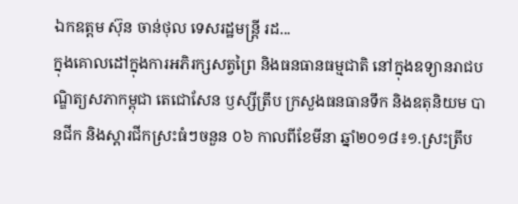ឯកឧត្តម ស៊ុន ចាន់ថុល ទេសរដ្ឋមន្រ្តី រដ...
ក្នុងគោលដៅក្នុងការអភិរក្សសត្វព្រៃ និងធនធានធម្មជាតិ នៅក្នុងឧទ្យានរាជបណ្ឌិត្យសភាកម្ពុជា តេជោសែន ឫស្សីត្រឹប ក្រសួងធនធានទឹក និងឧតុនិយម បានជីក និងស្តារជីកស្រះធំៗចនួន ០៦ កាលពីខែមីនា ឆ្នាំ២០១៨៖១.ស្រះត្រឹប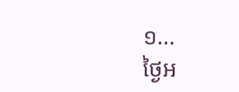១...
ថ្ងៃអ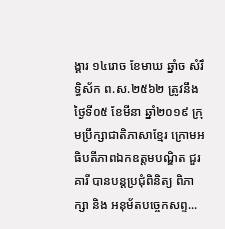ង្គារ ១៤រោច ខែមាឃ ឆ្នាំច សំរឹទ្ធិស័ក ព.ស.២៥៦២ ត្រូវនឹងថ្ងៃទី០៥ ខែមីនា ឆ្នាំ២០១៩ ក្រុមប្រឹក្សាជាតិភាសាខ្មែរ ក្រោមអធិបតីភាពឯកឧត្តមបណ្ឌិត ជួរ គារី បានបន្តប្រជុំពិនិត្យ ពិភាក្សា និង អនុម័តបច្ចេកសព្ទ...